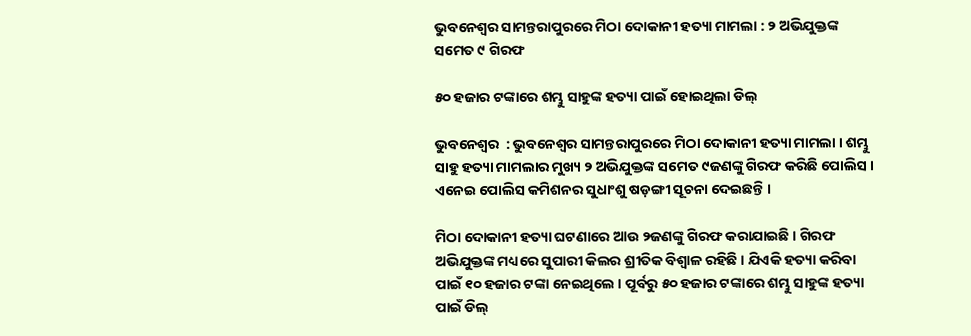ଭୁବନେଶ୍ୱର ସାମନ୍ତରାପୁରରେ ମିଠା ଦୋକାନୀ ହତ୍ୟା ମାମଲା : ୨ ଅଭିଯୁକ୍ତଙ୍କ ସମେତ ୯ ଗିରଫ

୫୦ ହଜାର ଟଙ୍କାରେ ଶମ୍ଭୁ ସାହୁଙ୍କ ହତ୍ୟା ପାଇଁ ହୋଇଥିଲା ଡିଲ୍

ଭୁବନେଶ୍ୱର  : ଭୁବନେଶ୍ୱର ସାମନ୍ତରାପୁରରେ ମିଠା ଦୋକାନୀ ହତ୍ୟା ମାମଲା । ଶମ୍ଭୁ ସାହୁ ହତ୍ୟା ମାମଲାର ମୁଖ୍ୟ ୨ ଅଭିଯୁକ୍ତଙ୍କ ସମେତ ୯ଜଣଙ୍କୁ ଗିରଫ କରିଛି ପୋଲିସ । ଏନେଇ ପୋଲିସ କମିଶନର ସୁଧାଂଶୁ ଷଡ଼ଙ୍ଗୀ ସୂଚନା ଦେଇଛନ୍ତି ।

ମିଠା ଦୋକାନୀ ହତ୍ୟା ଘଟଣାରେ ଆଉ ୨ଜଣଙ୍କୁ ଗିରଫ କରାଯାଇଛି । ଗିରଫ ଅଭିଯୁକ୍ତଙ୍କ ମଧ୍ୟରେ ସୁପାରୀ କିଲର ଶ୍ରୀତିକ ବିଶ୍ବାଳ ରହିଛି । ଯିଏକି ହତ୍ୟା କରିବା ପାଇଁ ୧୦ ହଜାର ଟଙ୍କା ନେଇଥିଲେ । ପୂର୍ବରୁ ୫୦ ହଜାର ଟଙ୍କାରେ ଶମ୍ଭୁ ସାହୁଙ୍କ ହତ୍ୟା ପାଇଁ ଡିଲ୍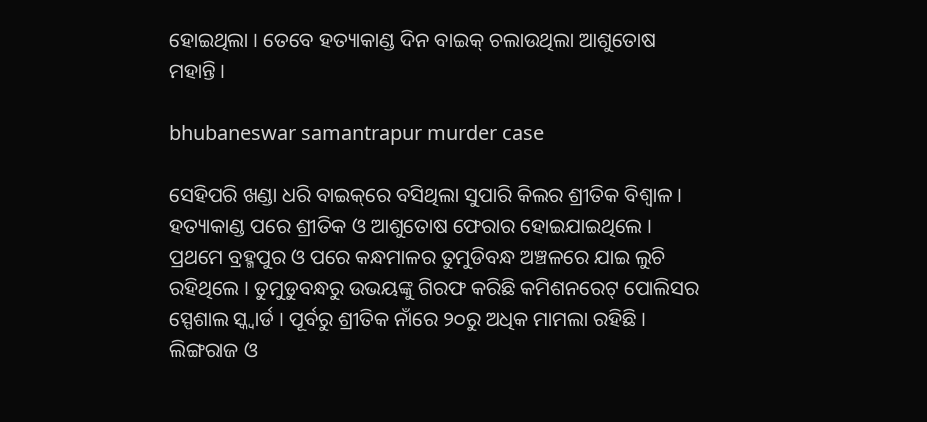ହୋଇଥିଲା । ତେବେ ହତ୍ୟାକାଣ୍ଡ ଦିନ ବାଇକ୍ ଚଲାଉଥିଲା ଆଶୁତୋଷ ମହାନ୍ତି ।

bhubaneswar samantrapur murder case

ସେହିପରି ଖଣ୍ଡା ଧରି ବାଇକ୍‌ରେ ବସିଥିଲା ସୁପାରି କିଲର ଶ୍ରୀତିକ ବିଶ୍ବାଳ । ହତ୍ୟାକାଣ୍ଡ ପରେ ଶ୍ରୀତିକ ଓ ଆଶୁତୋଷ ଫେରାର ହୋଇଯାଇଥିଲେ । ପ୍ରଥମେ ବ୍ରହ୍ମପୁର ଓ ପରେ କନ୍ଧମାଳର ତୁମୁଡିବନ୍ଧ ଅଞ୍ଚଳରେ ଯାଇ ଲୁଚି ରହିଥିଲେ । ତୁମୁଡୁବନ୍ଧରୁ ଉଭୟଙ୍କୁ ଗିରଫ କରିଛି କମିଶନରେଟ୍‌ ପୋଲିସର ସ୍ପେଶାଲ ସ୍କ୍ୱାର୍ଡ । ପୂର୍ବରୁ ଶ୍ରୀତିକ ନାଁରେ ୨୦ରୁ ଅଧିକ ମାମଲା ରହିଛି । ଲିଙ୍ଗରାଜ ଓ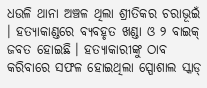ଧଉଳି ଥାନା ଅଞ୍ଚଳ ଥିଲା ଶ୍ରୀତିକର ଚରାଭୂଇଁ । ହତ୍ୟାକାଣ୍ଡରେ ବ୍ୟବହୃତ ଖଣ୍ଡା ଓ ୨ ବାଇକ୍ ଜବତ ହୋଇଛି । ହତ୍ୟାକାରୀଙ୍କୁ ଠାବ କରିବାରେ ସଫଳ ହୋଇଥିଲା ସ୍ପୋଶାଲ ସ୍କାଡ୍